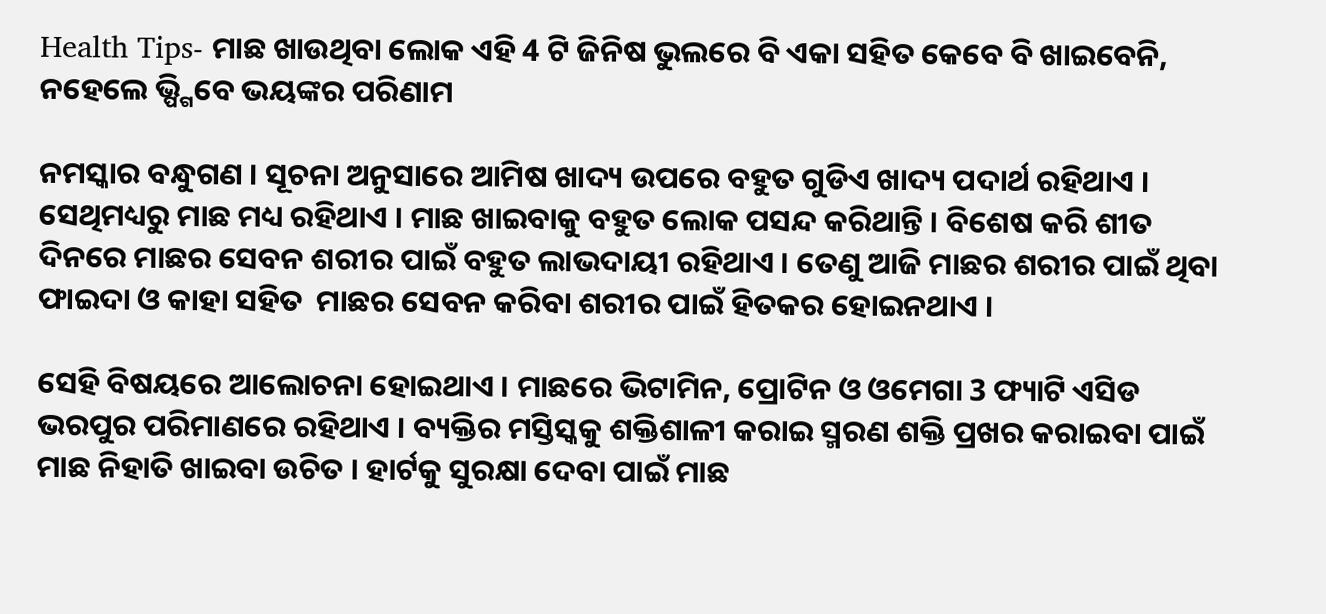Health Tips- ମାଛ ଖାଉଥିବା ଲୋକ ଏହି 4 ଟି ଜିନିଷ ଭୁଲରେ ବି ଏକା ସହିତ କେବେ ବି ଖାଇବେନି, ନହେଲେ ଭ୍ପ୍ଗିବେ ଭୟଙ୍କର ପରିଣାମ

ନମସ୍କାର ବନ୍ଧୁଗଣ । ସୂଚନା ଅନୁସାରେ ଆମିଷ ଖାଦ୍ୟ ଉପରେ ବହୁତ ଗୁଡିଏ ଖାଦ୍ୟ ପଦାର୍ଥ ରହିଥାଏ । ସେଥିମଧ୍ୟରୁ ମାଛ ମଧ୍ୟ ରହିଥାଏ । ମାଛ ଖାଇବାକୁ ବହୁତ ଲୋକ ପସନ୍ଦ କରିଥାନ୍ତି । ବିଶେଷ କରି ଶୀତ ଦିନରେ ମାଛର ସେବନ ଶରୀର ପାଇଁ ବହୁତ ଲାଭଦାୟୀ ରହିଥାଏ । ତେଣୁ ଆଜି ମାଛର ଶରୀର ପାଇଁ ଥିବା ଫାଇଦା ଓ କାହା ସହିତ  ମାଛର ସେବନ କରିବା ଶରୀର ପାଇଁ ହିତକର ହୋଇନଥାଏ ।

ସେହି ବିଷୟରେ ଆଲୋଚନା ହୋଇଥାଏ । ମାଛରେ ଭିଟାମିନ, ପ୍ରୋଟିନ ଓ ଓମେଗା 3 ଫ୍ୟାଟି ଏସିଡ ଭରପୁର ପରିମାଣରେ ରହିଥାଏ । ବ୍ୟକ୍ତିର ମସ୍ତିସ୍କକୁ ଶକ୍ତିଶାଳୀ କରାଇ ସ୍ମରଣ ଶକ୍ତି ପ୍ରଖର କରାଇବା ପାଇଁ ମାଛ ନିହାତି ଖାଇବା ଉଚିତ । ହାର୍ଟକୁ ସୁରକ୍ଷା ଦେବା ପାଇଁ ମାଛ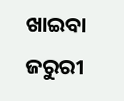ଖାଇବା ଜରୁରୀ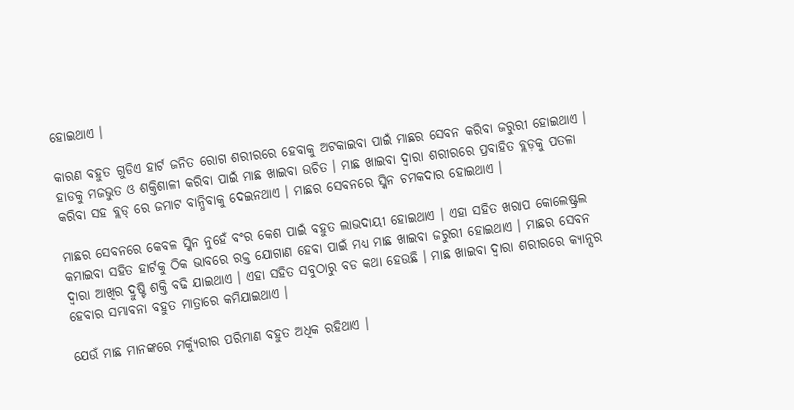ହୋଇଥାଏ ।

କାରଣ ବହୁତ ଗୁଡିଏ ହାର୍ଟ ଜନିତ ରୋଗ ଶରୀରରେ ହେବାକୁ ଅଟକାଇବା ପାଇଁ ମାଛର ସେବନ କରିବା ଜରୁରୀ ହୋଇଥାଏ । ହାଡକୁ ମଜଭୁତ ଓ ଶକ୍ତିଶାଳୀ କରିବା ପାଇଁ ମାଛ ଖାଇବା ଉଚିତ । ମାଛ ଖାଇବା ଦ୍ଵାରା ଶରୀରରେ ପ୍ରବାହିତ ବ୍ଲଡ଼କୁ ପତଳା କରିବା ସହ ବ୍ଲଡ୍ ରେ ଜମାଟ ବାନ୍ଧିବାକୁ ଦେଇନଥାଏ । ମାଛର ସେବନରେ ସ୍କିନ ଚମକଦାର ହୋଇଥାଏ ।

ମାଛର ସେବନରେ କେବଳ ସ୍କିନ ନୁହେଁ ବଂର କେଶ ପାଇଁ ବହୁତ ଲାଭଦାୟୀ ହୋଇଥାଏ । ଏହା ସହିତ ଖରାପ କୋଲେଷ୍ଟ୍ରଲ କମାଇବା ସହିତ ହାର୍ଟକୁ ଠିକ ଭାବରେ ରକ୍ତ ଯୋଗାଣ ହେବା ପାଇଁ ମଧ୍ୟ ମାଛ ଖାଇବା ଜରୁରୀ ହୋଇଥାଏ । ମାଛର ସେବନ ଦ୍ଵାରା ଆଖିର ଦ୍ରୁଷ୍ଟି ଶକ୍ତି ବଢି ଯାଇଥାଏ । ଏହା ସହିତ ସବୁଠାରୁ ବଡ କଥା ହେଉଛି । ମାଛ ଖାଇବା ଦ୍ଵାରା ଶରୀରରେ କ୍ୟାନ୍ସର ହେବାର ସମ୍ଭାବନା ବହୁତ ମାତ୍ରାରେ କମିଯାଇଥାଏ ।

ଯେଉଁ ମାଛ ମାନଙ୍କରେ ମର୍କ୍ୟୁରୀର ପରିମାଣ ବହୁତ ଅଧିକ ରହିଥାଏ ।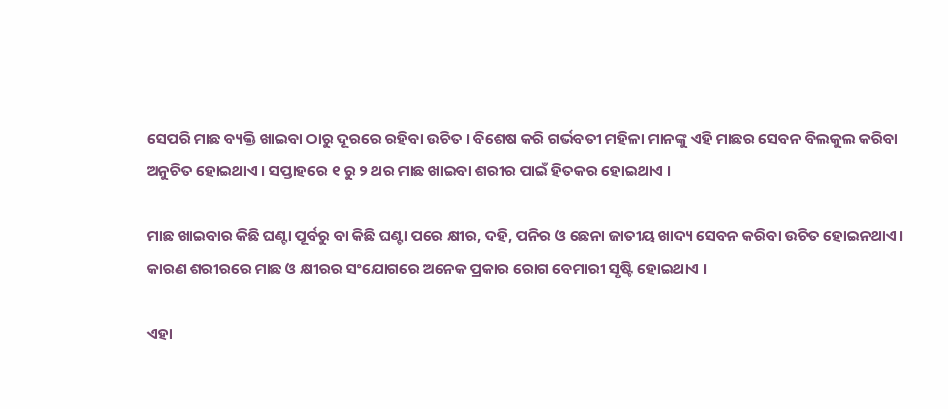ସେପରି ମାଛ ବ୍ୟକ୍ତି ଖାଇବା ଠାରୁ ଦୂରରେ ରହିବା ଉଚିତ । ବିଶେଷ କରି ଗର୍ଭବତୀ ମହିଳା ମାନଙ୍କୁ ଏହି ମାଛର ସେବନ ବିଲକୁଲ କରିବା ଅନୁଚିତ ହୋଇଥାଏ । ସପ୍ତାହରେ ୧ ରୁ ୨ ଥର ମାଛ ଖାଇବା ଶରୀର ପାଇଁ ହିତକର ହୋଇଥାଏ ।

ମାଛ ଖାଇବାର କିଛି ଘଣ୍ଟା ପୂର୍ବରୁ ବା କିଛି ଘଣ୍ଟା ପରେ କ୍ଷୀର, ଦହି, ପନିର ଓ ଛେନା ଜାତୀୟ ଖାଦ୍ୟ ସେବନ କରିବା ଉଚିତ ହୋଇନଥାଏ। କାରଣ ଶରୀରରେ ମାଛ ଓ କ୍ଷୀରର ସଂଯୋଗରେ ଅନେକ ପ୍ରକାର ରୋଗ ବେମାରୀ ସୃଷ୍ଟି ହୋଇଥାଏ ।

ଏହା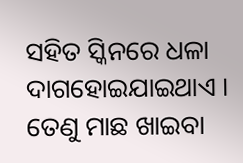ସହିତ ସ୍କିନରେ ଧଳା ଦାଗହୋଇଯାଇଥାଏ । ତେଣୁ ମାଛ ଖାଇବା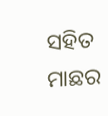ସହିତ ମାଛର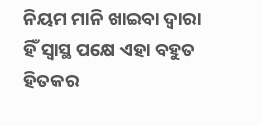ନିୟମ ମାନି ଖାଇବା ଦ୍ଵାରା ହିଁ ସ୍ଵାସ୍ଥ ପକ୍ଷେ ଏହା ବହୁତ ହିତକର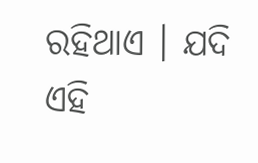ରହିଥାଏ । ଯଦି ଏହି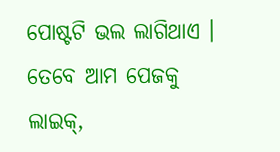ପୋଷ୍ଟଟି ଭଲ ଲାଗିଥାଏ । ତେବେ ଆମ ପେଜକୁ ଲାଇକ୍,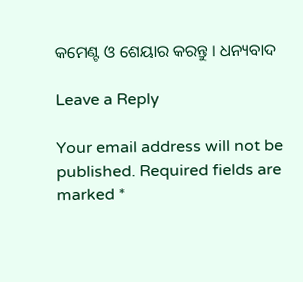କମେଣ୍ଟ ଓ ଶେୟାର କରନ୍ତୁ । ଧନ୍ୟବାଦ

Leave a Reply

Your email address will not be published. Required fields are marked *